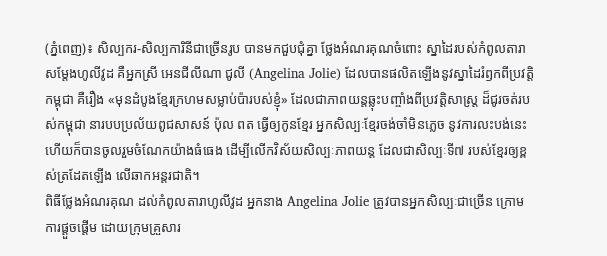(ភ្នំពេញ)៖ សិល្បករ-សិល្បការិនីជាច្រើនរូប បានមកជួបជុំគ្នា ថ្លែងអំណរគុណចំពោះ ស្នាដៃរបស់កំពូលតារាសម្ដែងហូលីវូដ គឺអ្នកស្រី អេនជីលីណា ជូលី (Angelina Jolie) ដែលបានផលិតឡើងនូវស្នាដៃរំឭកពីប្រវត្តិកម្ពុជា គឺរឿង «មុនដំបូងខ្មែរក្រហមសម្លាប់ប៉ារបស់ខ្ញុំ» ដែលជាភាពយន្តឆ្លុះបញ្ចាំងពីប្រវត្តិសាស្រ្ត ដ៏ជូរចត់របស់កម្ពុជា នារបបប្រល័យពូជសាសន៍ ប៉ុល ពត ធ្វើឲ្យកូនខ្មែរ អ្នកសិល្បៈខ្មែរចង់ចាំមិនភ្លេច នូវការលះបង់នេះ ហើយក៏បានចូលរួមចំណែកយ៉ាងធំធេង ដើម្បីលើកវិស័យសិល្បៈភាពយន្ត ដែលជាសិល្បៈទី៧ របស់ខ្មែរឲ្យខ្ពស់ត្រដែតឡើង លើឆាកអន្តរជាតិ។
ពិធីថ្លែងអំណរគុណ ដល់កំពូលតារាហូលីវូដ អ្នកនាង Angelina Jolie ត្រូវបានអ្នកសិល្បៈជាច្រើន ក្រោមការផ្ដួចផ្ដើម ដោយក្រុមគ្រួសារ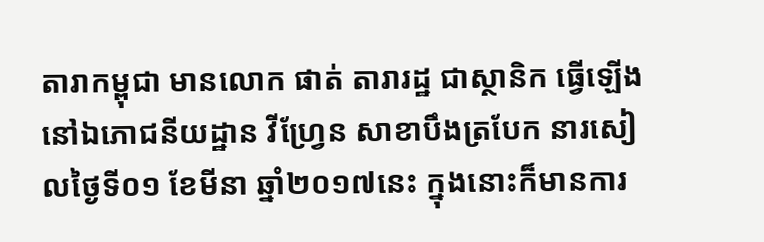តារាកម្ពុជា មានលោក ផាត់ តារារដ្ឋ ជាស្ថានិក ធ្វើឡើងនៅឯភោជនីយដ្ឋាន វីហ្វ្រែន សាខាបឹងត្របែក នារសៀលថ្ងៃទី០១ ខែមីនា ឆ្នាំ២០១៧នេះ ក្នុងនោះក៏មានការ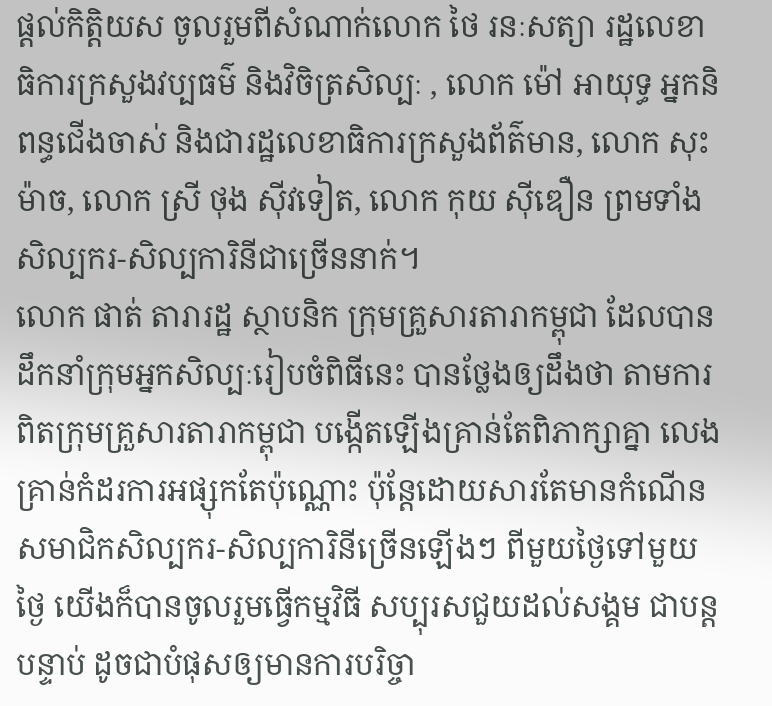ផ្ដល់កិត្តិយស ចូលរួមពីសំណាក់លោក ថៃ រនៈសត្យា រដ្ឋលេខាធិការក្រសួងវប្បធម៌ និងវិចិត្រសិល្បៈ , លោក ម៉ៅ អាយុទ្ធ អ្នកនិពន្ធជើងចាស់ និងជារដ្ឋលេខាធិការក្រសួងព័ត៌មាន, លោក សុះ ម៉ាច, លោក ស្រី ថុង ស៊ីវទៀត, លោក កុយ ស៊ីឌឿន ព្រមទាំងសិល្បករ-សិល្បការិនីជាច្រើននាក់។
លោក ផាត់ តារារដ្ឋ ស្ថាបនិក ក្រុមគ្រួសារតារាកម្ពុជា ដែលបានដឹកនាំក្រុមអ្នកសិល្បៈរៀបចំពិធីនេះ បានថ្លែងឲ្យដឹងថា តាមការពិតក្រុមគ្រួសារតារាកម្ពុជា បង្កើតឡើងគ្រាន់តែពិភាក្សាគ្នា លេង គ្រាន់កំដរការអផ្សុកតែប៉ុណ្ណោះ ប៉ុន្តែដោយសារតែមានកំណើនសមាជិកសិល្បករ-សិល្បការិនីច្រើនឡើងៗ ពីមួយថ្ងៃទៅមួយថ្ងៃ យើងក៏បានចូលរួមធ្វើកម្មវិធី សប្បុរសជួយដល់សង្គម ជាបន្តបន្ទាប់ ដូចជាបំផុសឲ្យមានការបរិច្ចា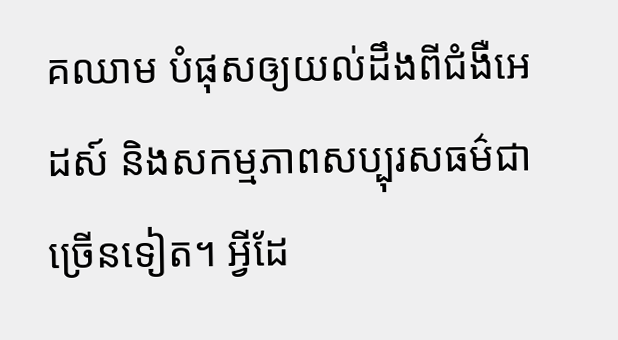គឈាម បំផុសឲ្យយល់ដឹងពីជំងឺអេដស៍ និងសកម្មភាពសប្បុរសធម៌ជាច្រើនទៀត។ អ្វីដែ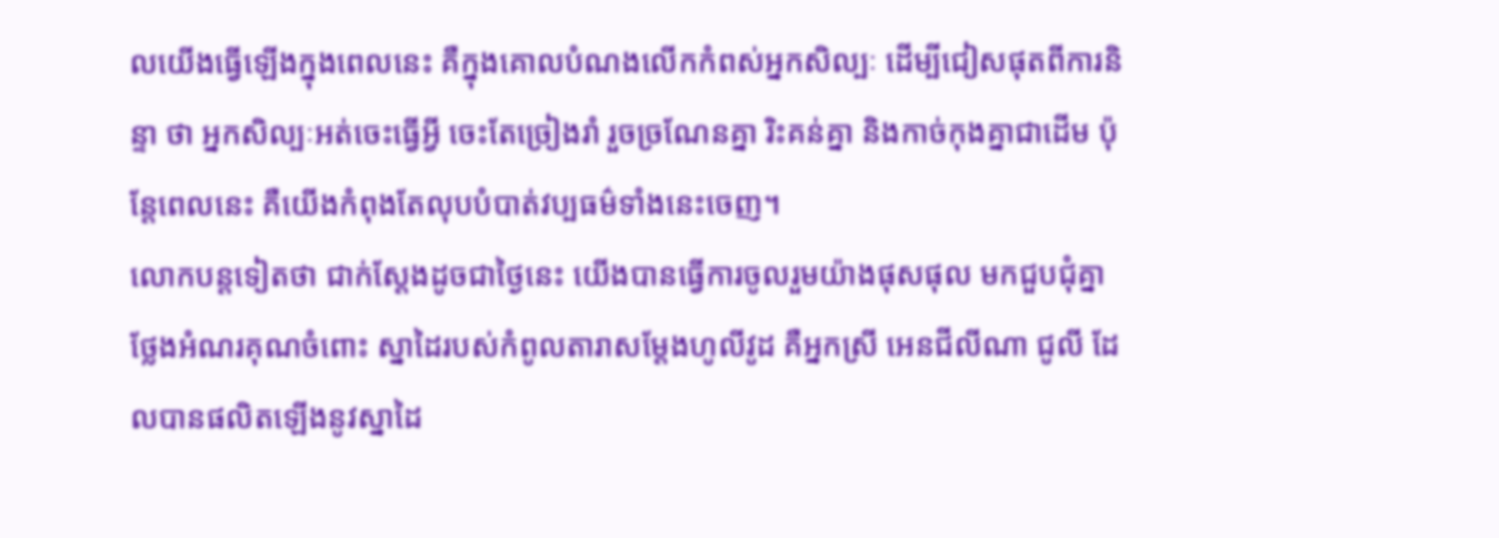លយើងធ្វើឡើងក្នុងពេលនេះ គឺក្នុងគោលបំណងលើកកំពស់អ្នកសិល្បៈ ដើម្បីជៀសផុតពីការនិន្ទា ថា អ្នកសិល្បៈអត់ចេះធ្វើអ្វី ចេះតែច្រៀងរាំ រួចច្រណែនគ្នា រិះគន់គ្នា និងកាច់កុងគ្នាជាដើម ប៉ុន្តែពេលនេះ គឺយើងកំពុងតែលុបបំបាត់វប្បធម៌ទាំងនេះចេញ។
លោកបន្តទៀតថា ជាក់ស្ដែងដូចជាថ្ងៃនេះ យើងបានធ្វើការចូលរួមយ៉ាងផុសផុល មកជួបជុំគ្នា ថ្លែងអំណរគុណចំពោះ ស្នាដៃរបស់កំពូលតារាសម្ដែងហូលីវូដ គឺអ្នកស្រី អេនជីលីណា ជូលី ដែលបានផលិតឡើងនូវស្នាដៃ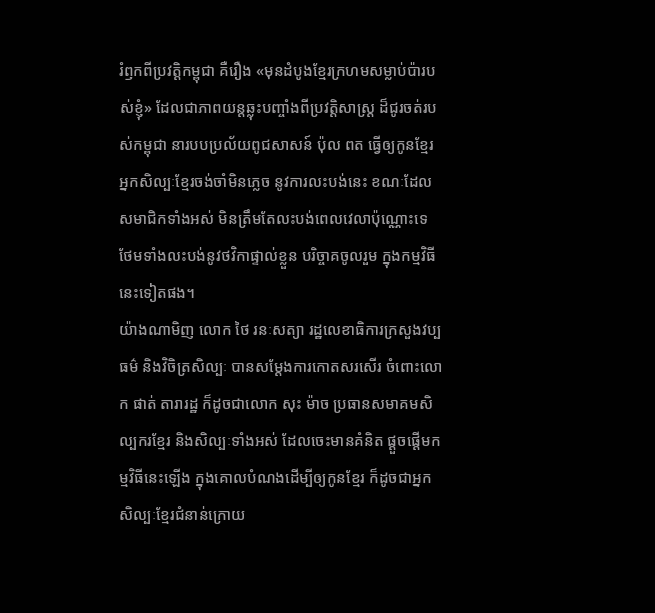រំឭកពីប្រវត្តិកម្ពុជា គឺរឿង «មុនដំបូងខ្មែរក្រហមសម្លាប់ប៉ារបស់ខ្ញុំ» ដែលជាភាពយន្តឆ្លុះបញ្ចាំងពីប្រវត្តិសាស្រ្ត ដ៏ជូរចត់របស់កម្ពុជា នារបបប្រល័យពូជសាសន៍ ប៉ុល ពត ធ្វើឲ្យកូនខ្មែរ អ្នកសិល្បៈខ្មែរចង់ចាំមិនភ្លេច នូវការលះបង់នេះ ខណៈដែលសមាជិកទាំងអស់ មិនត្រឹមតែលះបង់ពេលវេលាប៉ុណ្ណោះទេ ថែមទាំងលះបង់នូវថវិកាផ្ទាល់ខ្លួន បរិច្ចាគចូលរួម ក្នុងកម្មវិធីនេះទៀតផង។
យ៉ាងណាមិញ លោក ថៃ រនៈសត្យា រដ្ឋលេខាធិការក្រសួងវប្បធម៌ និងវិចិត្រសិល្បៈ បានសម្ដែងការកោតសរសើរ ចំពោះលោក ផាត់ តារារដ្ឋ ក៏ដូចជាលោក សុះ ម៉ាច ប្រធានសមាគមសិល្បករខ្មែរ និងសិល្បៈទាំងអស់ ដែលចេះមានគំនិត ផ្ដួចផ្ដើមកម្មវិធីនេះឡើង ក្នុងគោលបំណងដើម្បីឲ្យកូនខ្មែរ ក៏ដូចជាអ្នកសិល្បៈខ្មែរជំនាន់ក្រោយ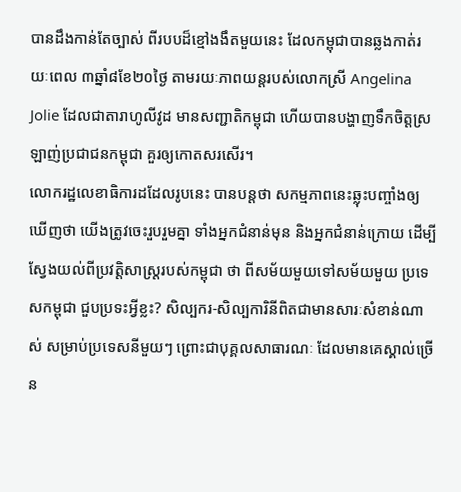បានដឹងកាន់តែច្បាស់ ពីរបបដ៏ខ្មៅងងឹតមួយនេះ ដែលកម្ពុជាបានឆ្លងកាត់រយៈពេល ៣ឆ្នាំ៨ខែ២០ថ្ងៃ តាមរយៈភាពយន្តរបស់លោកស្រី Angelina Jolie ដែលជាតារាហូលីវូដ មានសញ្ជាតិកម្ពុជា ហើយបានបង្ហាញទឹកចិត្តស្រឡាញ់ប្រជាជនកម្ពុជា គួរឲ្យកោតសរសើរ។
លោករដ្ឋលេខាធិការដដែលរូបនេះ បានបន្តថា សកម្មភាពនេះឆ្លុះបញ្ចាំងឲ្យឃើញថា យើងត្រូវចេះរួបរួមគ្នា ទាំងអ្នកជំនាន់មុន និងអ្នកជំនាន់ក្រោយ ដើម្បីស្វែងយល់ពីប្រវត្តិសាស្រ្តរបស់កម្ពុជា ថា ពីសម័យមួយទៅសម័យមួយ ប្រទេសកម្ពុជា ជួបប្រទះអ្វីខ្លះ? សិល្បករ-សិល្បការិនីពិតជាមានសារៈសំខាន់ណាស់ សម្រាប់ប្រទេសនីមួយៗ ព្រោះជាបុគ្គលសាធារណៈ ដែលមានគេស្គាល់ច្រើន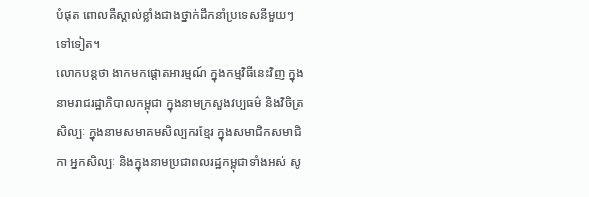បំផុត ពោលគឺស្គាល់ខ្លាំងជាងថ្នាក់ដឹកនាំប្រទេសនីមួយៗ ទៅទៀត។
លោកបន្តថា ងាកមកផ្ដោតអារម្មណ៍ ក្នុងកម្មវិធីនេះវិញ ក្នុងនាមរាជរដ្ឋាភិបាលកម្ពុជា ក្នុងនាមក្រសួងវប្បធម៌ និងវិចិត្រសិល្បៈ ក្នុងនាមសមាគមសិល្បករខ្មែរ ក្នុងសមាជិកសមាជិកា អ្នកសិល្បៈ និងក្នុងនាមប្រជាពលរដ្ឋកម្ពុជាទាំងអស់ សូ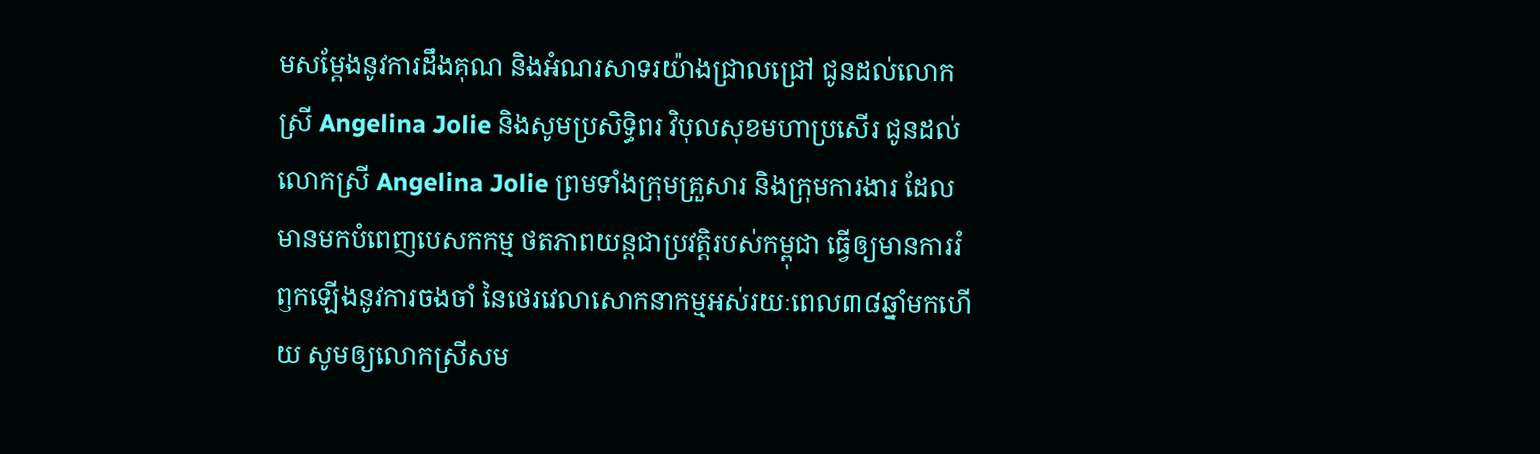មសម្ដែងនូវការដឹងគុណ និងអំណរសាទរយ៉ាងជ្រាលជ្រៅ ជូនដល់លោកស្រី Angelina Jolie និងសូមប្រសិទ្ធិពរ វិបុលសុខមហាប្រសើរ ជូនដល់លោកស្រី Angelina Jolie ព្រមទាំងក្រុមគ្រួសារ និងក្រុមការងារ ដែលមានមកបំពេញបេសកកម្ម ថតភាពយន្តជាប្រវត្តិរបស់កម្ពុជា ធ្វើឲ្យមានការរំឭកឡើងនូវការចងចាំ នៃថេរវេលាសោកនាកម្មអស់រយៈពេល៣៨ឆ្នាំមកហើយ សូមឲ្យលោកស្រីសម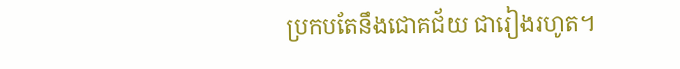ប្រកបតែនឹងជោគជ័យ ជារៀងរហូត។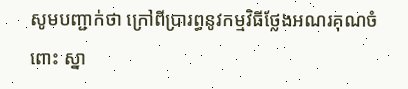សូមបញ្ជាក់ថា ក្រៅពីប្រារព្ធនូវកម្មវិធីថ្លែងអណរគុណចំពោះ ស្នា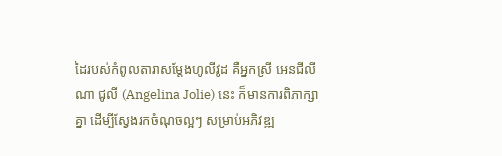ដៃរបស់កំពូលតារាសម្ដែងហូលីវូដ គឺអ្នកស្រី អេនជីលីណា ជូលី (Angelina Jolie) នេះ ក៏មានការពិភាក្សាគ្នា ដើម្បីស្វែងរកចំណុចល្អៗ សម្រាប់អភិវឌ្ឍ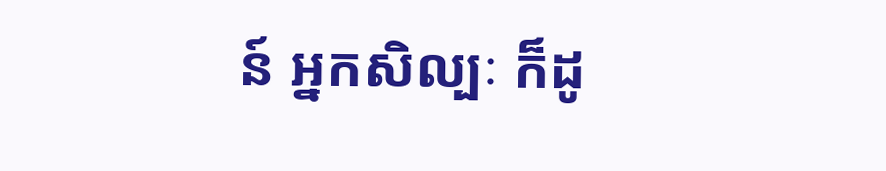ន៍ អ្នកសិល្បៈ ក៏ដូ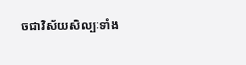ចជាវិស័យសិល្បៈទាំង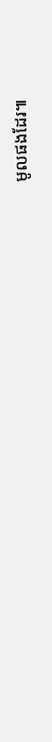មូលផងដែរ៕